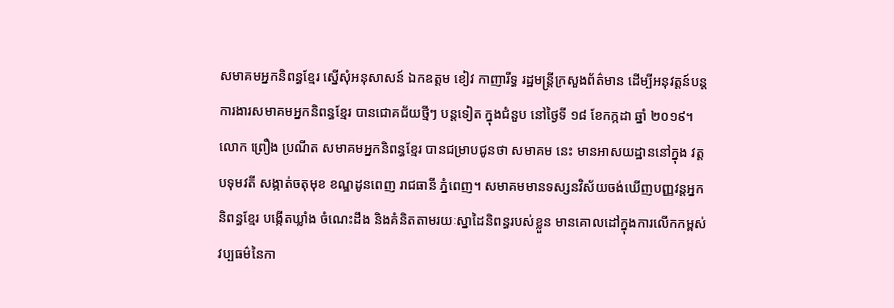សមាគមអ្នកនិពន្ធខ្មែរ ស្នើសុំអនុសាសន៍ ឯកឧត្តម ខៀវ កាញារីទ្ធ រដ្ឋមន្ត្រីក្រសួងព័ត៌មាន ដើម្បីអនុវត្តន៍បន្តការងារសមាគមអ្នកនិពន្ធខ្មែរ បានជោគជ័យថ្មីៗ បន្តទៀត ក្នុងជំនួប នៅថ្ងៃទី ១៨ ខែកក្កដា ឆ្នាំ ២០១៩។
លោក ព្រឿង ប្រណីត សមាគមអ្នកនិពន្ធខ្មែរ បានជម្រាបជូនថា សមាគម នេះ មានអាសយដ្ឋាននៅក្នុង វត្តបទុមវតី សង្កាត់ចតុមុខ ខណ្ឌដូនពេញ រាជធានី ភ្នំពេញ។ សមាគមមានទស្សនវិស័យចង់ឃើញបញ្ញវន្តអ្នកនិពន្ធខ្មែរ បង្កើតឃ្លាំង ចំណេះដឹង និងគំនិតតាមរយៈស្នាដៃនិពន្ធរបស់ខ្លួន មានគោលដៅក្នុងការលើកកម្ពស់វប្បធម៌នៃកា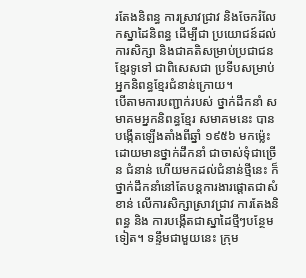រតែងនិពន្ធ ការស្រាវជ្រាវ និងចែករំលែកស្នាដៃនិពន្ធ ដើម្បីជា ប្រយោជន៍ដល់ការសិក្សា និងជាគតិសម្រាប់ប្រជាជនខ្មែរទូទៅ ជាពិសេសជា ប្រទីបសម្រាប់អ្នកនិពន្ធខ្មែរជំនាន់ក្រោយ។
បើតាមការបញ្ជាក់របស់ ថ្នាក់ដឹកនាំ សមាគមអ្នកនិពន្ធខ្មែរ សមាគមនេះ បាន បង្កើតឡើងតាំងពីឆ្នាំ ១៩៥៦ មកម្ល៉េះ ដោយមានថ្នាក់ដឹកនាំ ជាចាស់ទុំជាច្រើន ជំនាន់ ហើយមកដល់ជំនាន់ថ្មីនេះ ក៏ថ្នាក់ដឹកនាំនៅតែបន្តការងារផ្តោតជាសំខាន់ លើការសិក្សាស្រាវជ្រាវ ការតែងនិពន្ធ និង ការបង្កើតជាស្នាដៃថ្មីៗបន្ថែមទៀត។ ទន្ទឹមជាមួយនេះ ក្រុម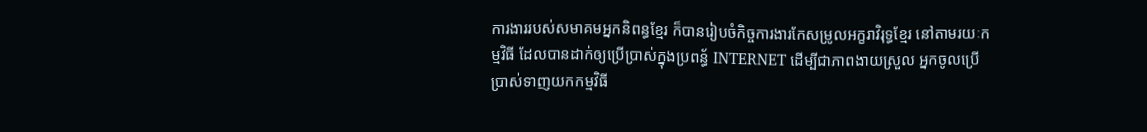ការងាររបស់សមាគមអ្នកនិពន្ធខ្មែរ ក៏បានរៀបចំកិច្ចការងារកែសម្រូលអក្ខរាវិរុទ្ធខ្មែរ នៅតាមរយៈកម្មវិធី ដែលបានដាក់ឲ្យប្រើប្រាស់ក្នុងប្រពន្ធ័ INTERNET ដើម្បីជាភាពងាយស្រួល អ្នកចូលប្រើប្រាស់ទាញយកកម្មវិធី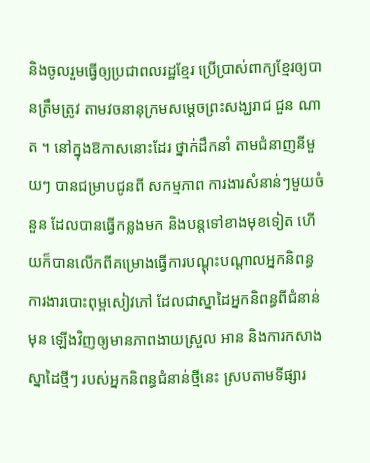និងចូលរួមធ្វើឲ្យប្រជាពលរដ្ឋខ្មែរ ប្រើប្រាស់ពាក្យខ្មែរឲ្យបានត្រឹមត្រូវ តាមវចនានុក្រមសម្ដេចព្រះសង្ឃរាជ ជួន ណាត ។ នៅក្នុងឱកាសនោះដែរ ថ្នាក់ដឹកនាំ តាមជំនាញនីមួយៗ បានជម្រាបជូនពី សកម្មភាព ការងារសំនាន់ៗមួយចំនួន ដែលបានធ្វើកន្លងមក និងបន្តទៅខាងមុខទៀត ហើយក៏បានលើកពីគម្រោងធ្វើការបណ្តុះបណ្តាលអ្នកនិពន្ធ ការងារបោះពុម្ពសៀវភៅ ដែលជាស្នាដៃអ្នកនិពន្ធពីជំនាន់មុន ឡើងវិញឲ្យមានភាពងាយស្រួល អាន និងការកសាងស្នាដៃថ្មីៗ របស់អ្នកនិពន្ធជំនាន់ថ្មីនេះ ស្របតាមទីផ្សារ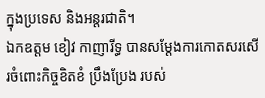ក្នុងប្រទេស និងអន្តរជាតិ។
ឯកឧត្តម ខៀវ កាញារីទ្ធ បានសម្ដែងការកោតសរសើរចំពោះកិច្ចខិតខំ ប្រឹងប្រែង របស់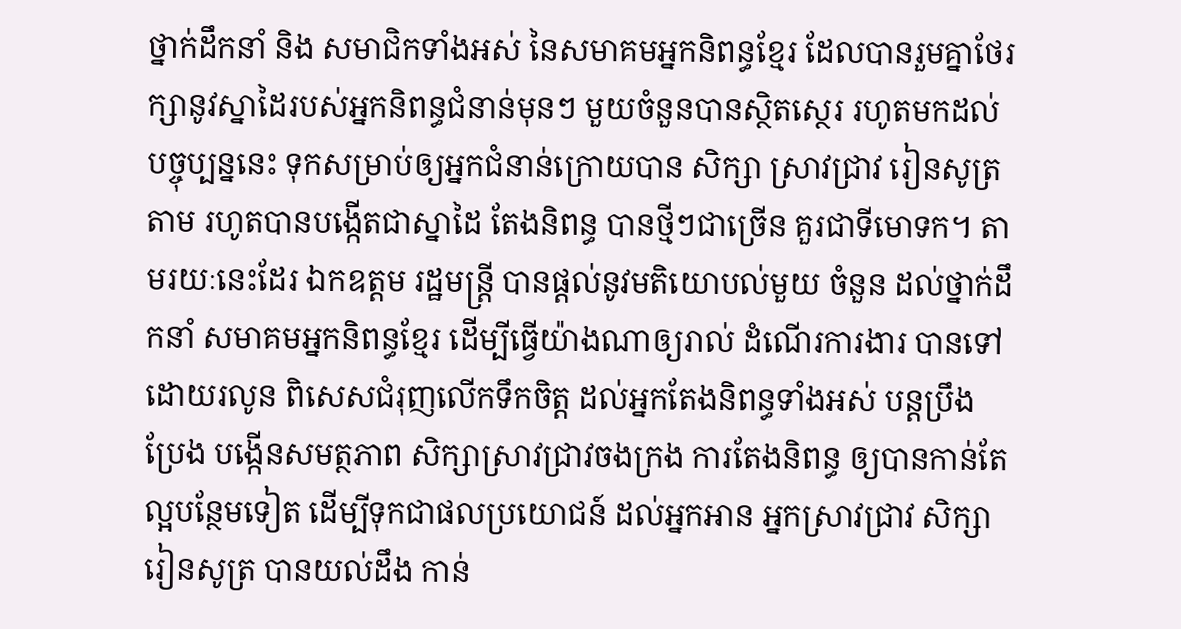ថ្នាក់ដឹកនាំ និង សមាជិកទាំងអស់ នៃសមាគមអ្នកនិពន្ធខ្មែរ ដែលបានរួមគ្នាថែរក្សានូវស្នាដៃរបស់អ្នកនិពន្ធជំនាន់មុនៗ មួយចំនួនបានស្ថិតស្ថេរ រហូតមកដល់បច្ចុប្បន្ននេះ ទុកសម្រាប់ឲ្យអ្នកជំនាន់ក្រោយបាន សិក្សា ស្រាវជ្រាវ រៀនសូត្រតាម រហូតបានបង្កើតជាស្នាដៃ តែងនិពន្ធ បានថ្មីៗជាច្រើន គួរជាទីមោទក។ តាមរយៈនេះដែរ ឯកឧត្តម រដ្ឋមន្ត្រី បានផ្តល់នូវមតិយោបល់មួយ ចំនួន ដល់ថ្នាក់ដឹកនាំ សមាគមអ្នកនិពន្ធខ្មែរ ដើម្បីធ្វើយ៉ាងណាឲ្យរាល់ ដំណើរការងារ បានទៅដោយរលូន ពិសេសជំរុញលើកទឹកចិត្ត ដល់អ្នកតែងនិពន្ធទាំងអស់ បន្តប្រឹងប្រែង បង្កើនសមត្ថភាព សិក្សាស្រាវជ្រាវចងក្រង ការតែងនិពន្ធ ឲ្យបានកាន់តែល្អបន្ថែមទៀត ដើម្បីទុកជាផលប្រយោជន៍ ដល់អ្នកអាន អ្នកស្រាវជ្រាវ សិក្សារៀនសូត្រ បានយល់ដឹង កាន់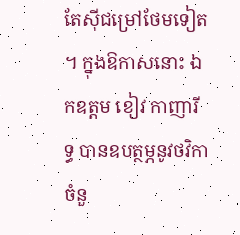តែស៊ីជម្រៅថែមទៀត ។ ក្នុងឱកាសនោះ ឯកឧត្តម ខៀវ កាញារីទ្ធ បានឧបត្ថម្ភនូវថវិកាចំនួ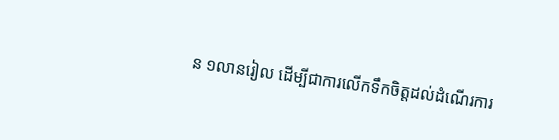ន ១លានរៀល ដើម្បីជាការលើកទឹកចិត្តដល់ដំណើរការ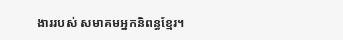ងាររបស់ សមាគមអ្នកនិពន្ធខ្មែរ។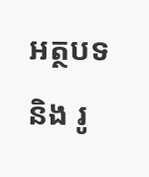អត្ថបទ និង រូ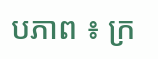បភាព ៖ ក្រ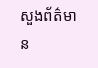សួងព័ត៌មាន